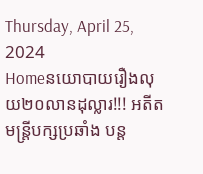Thursday, April 25, 2024
Homeនយោបាយរឿងលុយ២០លានដុល្លារ!!! អតីតមន្ត្រីបក្សប្រឆាំង បន្ត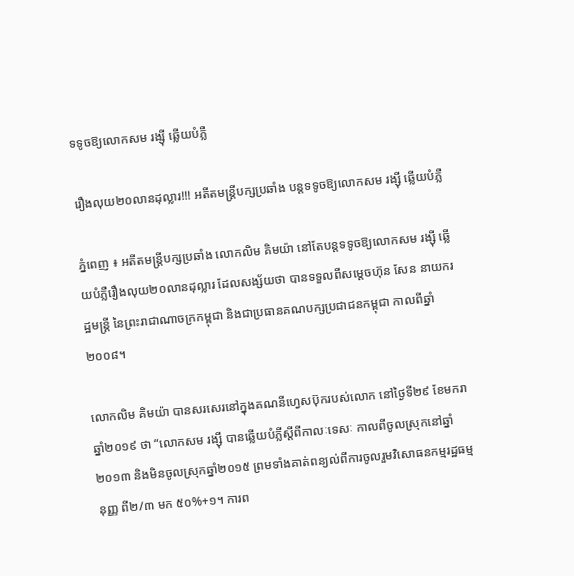ទទូចឱ្យលោកសម រង្ស៊ី ឆ្លើយបំភ្លឺ

រឿងលុយ២០លានដុល្លារ!!! អតីតមន្ត្រីបក្សប្រឆាំង បន្តទទូចឱ្យលោកសម រង្ស៊ី ឆ្លើយបំភ្លឺ

ភ្នំពេញ ៖ អតីតមន្ត្រីបក្សប្រឆាំង លោកលិម គិមយ៉ា នៅតែបន្តទទូចឱ្យលោកសម រង្ស៊ី ឆ្លើយបំភ្លឺរឿងលុយ២០លានដុល្លារ ដែលសង្ស័យថា បានទទួលពីសម្តេចហ៊ុន សែន នាយករដ្ឋមន្ត្រី នៃព្រះរាជាណាចក្រកម្ពុជា និងជាប្រធានគណបក្សប្រជាជនកម្ពុជា កាលពីឆ្នាំ២០០៨។

លោកលិម គិមយ៉ា បានសរសេរនៅក្នុងគណនីហ្វេសប៊ុករបស់លោក នៅថ្ងៃទី២៩ ខែមករា ឆ្នាំ២០១៩ ថា “លោកសម រង្ស៊ី បានឆ្លើយបំភ្លីស្តីពីកាលៈទេសៈ កាលពីចូលស្រុកនៅឆ្នាំ២០១៣ និងមិនចូលស្រុកឆ្នាំ២០១៥ ព្រមទាំងគាត់ពន្យល់ពីការចូលរួមវិសោធនកម្មរដ្ឋធម្មនុញ្ញ ពី២/៣ មក ៥០%+១។ ការព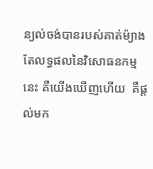ន្យល់ចង់បានរបស់គាត់ម៉្យាង តែលទ្ធផលនៃវិសោធនកម្មនេះ គឺយើងឃើញហើយ  គឺផ្តល់មក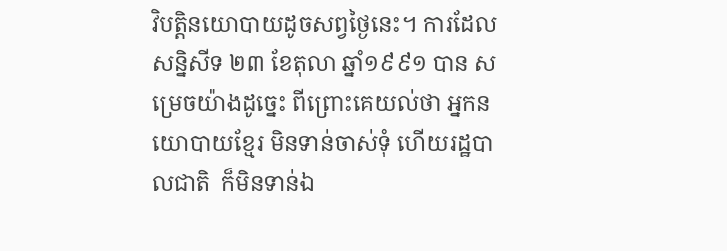វិបត្តិនយោបាយដូចសព្វថ្ងៃនេះ។ ការដែលសន្និសីទ ២៣ ខែតុលា ឆ្នាំ១៩៩១ បាន សម្រេចយ៉ាងដូច្នេះ ពីព្រោះគេយល់ថា អ្នកនយោបាយខ្មែរ មិនទាន់ចាស់ទុំ ហើយរដ្ឋបាលជាតិ  ក៏មិនទាន់ឯ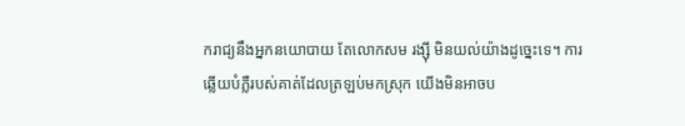ករាជ្យនឹងអ្នកនយោបាយ តែលោកសម រង្ស៊ី មិនយល់យ៉ាងដូច្នេះទេ។ ការឆ្លើយបំភ្លឺរបស់គាត់ដែលត្រឡប់មកស្រុក យើងមិនអាចប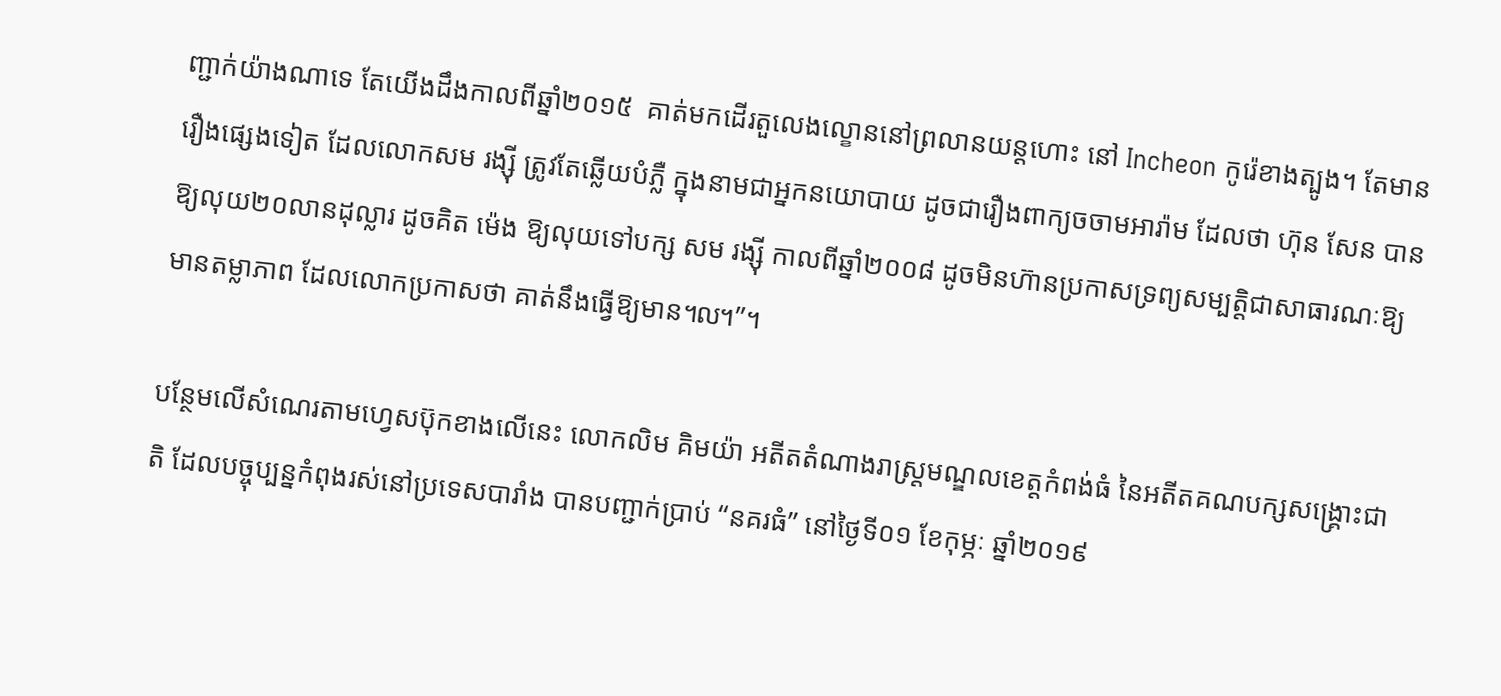ញ្ជាក់យ៉ាងណាទេ តែយើងដឹងកាលពីឆ្នាំ២០១៥  គាត់មកដើរតួលេងល្ខោននៅព្រលានយន្តហោះ នៅ Incheon កូរ៉េខាងត្បូង។ តែមានរឿងផ្សេងទៀត ដែលលោកសម រង្ស៊ី ត្រូវតែឆ្លើយបំភ្លឺ ក្នុងនាមជាអ្នកនយោបាយ ដូចជារឿងពាក្យចចាមអារ៉ាម ដែលថា ហ៊ុន សែន បានឱ្យលុយ២០លានដុល្លារ ដូចគិត ម៉េង ឱ្យលុយទៅបក្ស សម រង្ស៊ី កាលពីឆ្នាំ២០០៨ ដូចមិនហ៊ានប្រកាសទ្រព្យសម្បត្តិជាសាធារណៈឱ្យមានតម្លាភាព ដែលលោកប្រកាសថា គាត់នឹងធ្វើឱ្យមាន៘”។

បន្ថែមលើសំណេរតាមហ្វេសប៊ុកខាងលើនេះ លោកលិម គិមយ៉ា អតីតតំណាងរាស្ត្រមណ្ឌលខេត្តកំពង់ធំ នៃអតីតគណបក្សសង្គ្រោះជាតិ ដែលបច្ចុប្បន្នកំពុងរស់នៅប្រទេសបារាំង បានបញ្ជាក់ប្រាប់ “នគរធំ” នៅថ្ងៃទី០១ ខែកុម្ភៈ ឆ្នាំ២០១៩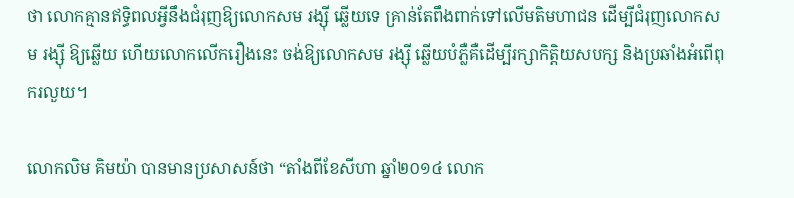ថា លោកគ្មានឥទ្ធិពលអ្វីនឹងជំរុញឱ្យលោកសម រង្ស៊ី ឆ្លើយទេ គ្រាន់តែពឹងពាក់ទៅលើមតិមហាជន ដើម្បីជំរុញលោកសម រង្ស៊ី ឱ្យឆ្លើយ ហើយលោកលើករឿងនេះ ចង់ឱ្យលោកសម រង្ស៊ី ឆ្លើយបំភ្លឺគឺដើម្បីរក្សាកិត្តិយសបក្ស និងប្រឆាំងអំពើពុករលួយ។

លោកលិម គិមយ៉ា បានមានប្រសាសន៍ថា “តាំងពីខែសីហា ឆ្នាំ២០១៤ លោក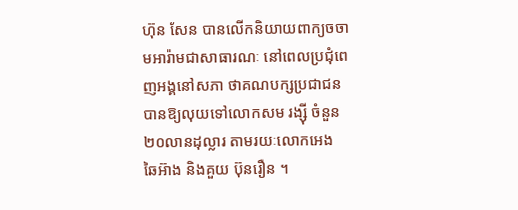ហ៊ុន សែន បានលើកនិយាយពាក្យចចាមអារ៉ាមជាសាធារណៈ នៅពេលប្រជុំពេញអង្គនៅសភា ថាគណបក្សប្រជាជន  បានឱ្យលុយទៅលោកសម រង្ស៊ី ចំនួន២០លានដុល្លារ តាមរយៈលោកអេង ឆៃអ៊ាង និងគួយ ប៊ុនរឿន ។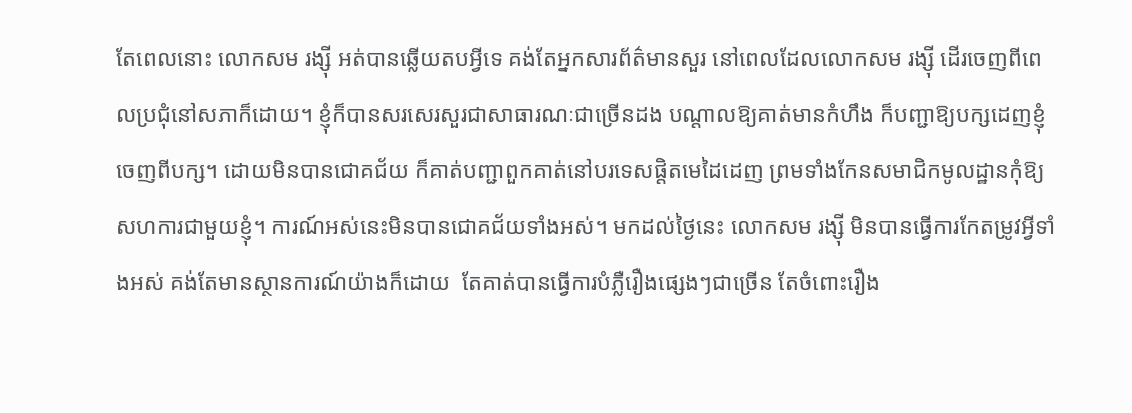តែពេលនោះ លោកសម រង្ស៊ី អត់បានឆ្លើយតបអ្វីទេ គង់តែអ្នកសារព័ត៌មានសួរ នៅពេលដែលលោកសម រង្ស៊ី ដើរចេញពីពេលប្រជុំនៅសភាក៏ដោយ។ ខ្ញុំក៏បានសរសេរសួរជាសាធារណៈជាច្រើនដង បណ្តាលឱ្យគាត់មានកំហឹង ក៏បញ្ជាឱ្យបក្សដេញខ្ញុំចេញពីបក្ស។ ដោយមិនបានជោគជ័យ ក៏គាត់បញ្ជាពួកគាត់នៅបរទេសផ្តិតមេដៃដេញ ព្រមទាំងកែនសមាជិកមូលដ្ឋានកុំឱ្យសហការជាមួយខ្ញុំ។ ការណ៍អស់នេះមិនបានជោគជ័យទាំងអស់។ មកដល់ថ្ងៃនេះ លោកសម រង្ស៊ី មិនបានធ្វើការកែតម្រូវអ្វីទាំងអស់ គង់តែមានស្ថានការណ៍យ៉ាងក៏ដោយ  តែគាត់បានធ្វើការបំភ្លឺរឿងផ្សេងៗជាច្រើន តែចំពោះរឿង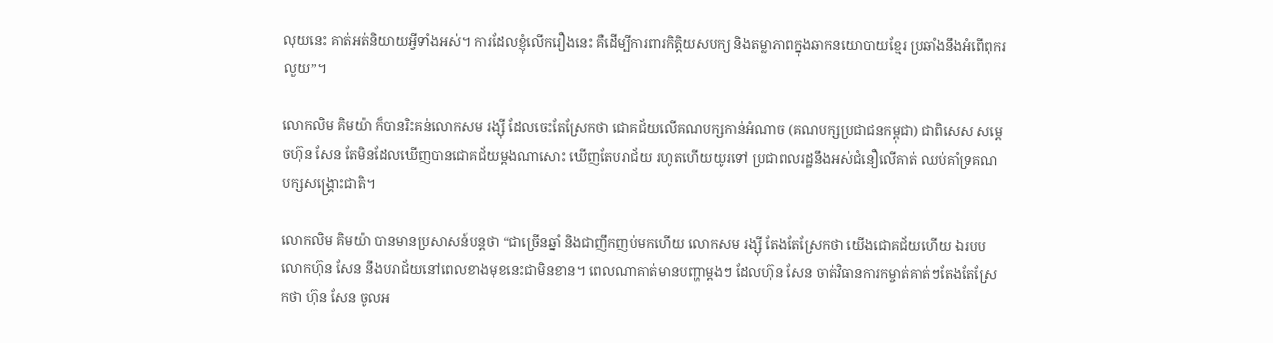លុយនេះ គាត់អត់និយាយអ្វីទាំងអស់។ ការដែលខ្ញុំលើករឿងនេះ គឺដើម្បីការពារកិត្តិយសបក្យ និងតម្លាភាពក្នុងឆាកនយោបាយខ្មែរ ប្រឆាំងនឹងអំពើពុករលួយ”។

លោកលិម គិមយ៉ា ក៏បានរិះគន់លោកសម រង្ស៊ី ដែលចេះតែស្រែកថា ជោគជ័យលើគណបក្សកាន់អំណាច (គណបក្សប្រជាជនកម្ពុជា) ជាពិសេស សម្តេចហ៊ុន សែន តែមិនដែលឃើញបានជោគជ័យម្តងណាសោះ ឃើញតែបរាជ័យ រហូតហើយយូរទៅ ប្រជាពលរដ្ឋនឹងអស់ជំនឿលើគាត់ ឈប់គាំទ្រគណបក្សសង្គ្រោះជាតិ។

លោកលិម គិមយ៉ា បានមានប្រសាសន៍បន្តថា “ជាច្រើនឆ្នាំ និងជាញឹកញប់មកហើយ លោកសម រង្ស៊ី តែងតែស្រែកថា យើងជោគជ័យហើយ ឯរបបលោកហ៊ុន សែន នឹងបរាជ័យនៅពេលខាងមុខនេះជាមិនខាន។ ពេលណាគាត់មានបញ្ហាម្តងៗ ដែលហ៊ុន សែន ចាត់វិធានការកម្ចាត់គាត់ៗតែងតែស្រែកថា ហ៊ុន សែន ចូលអ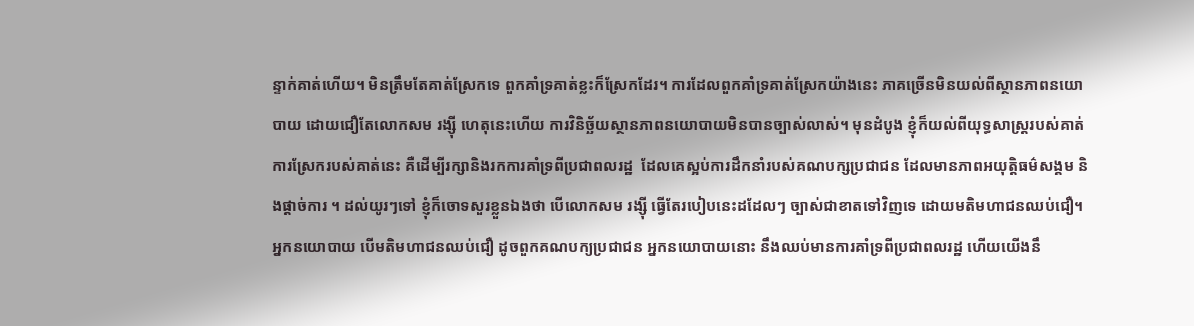ន្ទាក់គាត់ហើយ។ មិនត្រឹមតែគាត់ស្រែកទេ ពួកគាំទ្រគាត់ខ្លះក៏ស្រែកដែរ។ ការដែលពួកគាំទ្រគាត់ស្រែកយ៉ាងនេះ ភាគច្រើនមិនយល់ពីស្ថានភាពនយោបាយ ដោយជឿតែលោកសម រង្ស៊ី ហេតុនេះហើយ ការវិនិច្ឆ័យស្ថានភាពនយោបាយមិនបានច្បាស់លាស់។ មុនដំបូង ខ្ញុំក៏យល់ពីយុទ្ធសាស្ត្ររបស់គាត់ ការស្រែករបស់គាត់នេះ គឺដើម្បីរក្សានិងរកការគាំទ្រពីប្រជាពលរដ្ឋ  ដែលគេស្អប់ការដឹកនាំរបស់គណបក្សប្រជាជន ដែលមានភាពអយុត្តិធម៌សង្គម និងផ្តាច់ការ ។ ដល់យូរៗទៅ ខ្ញុំក៏ចោទសួរខ្លួនឯងថា បើលោកសម រង្ស៊ី ធ្វើតែរបៀបនេះដដែលៗ ច្បាស់ជាខាតទៅវិញទេ ដោយមតិមហាជនឈប់ជឿ។ អ្នកនយោបាយ បើមតិមហាជនឈប់ជឿ ដូចពួកគណបក្យប្រជាជន អ្នកនយោបាយនោះ នឹងឈប់មានការគាំទ្រពីប្រជាពលរដ្ឋ ហើយយើងនឹ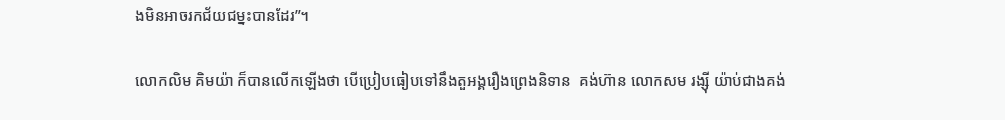ងមិនអាចរកជ័យជម្នះបានដែរ”។

លោកលិម គិមយ៉ា ក៏បានលើកឡើងថា បើប្រៀបធៀបទៅនឹងតួអង្គរឿងព្រេងនិទាន  គង់ហ៊ាន លោកសម រង្ស៊ី យ៉ាប់ជាងគង់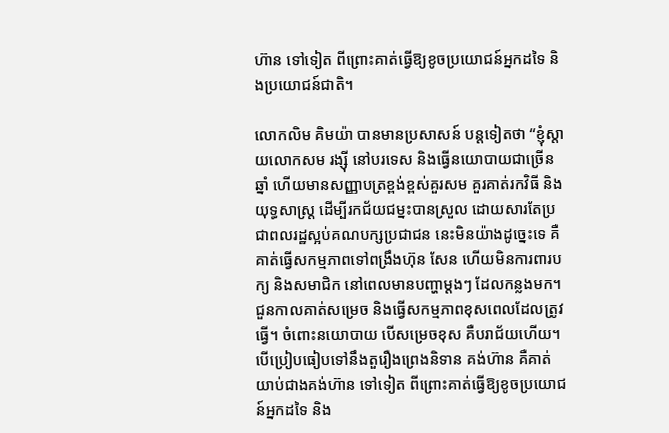ហ៊ាន ទៅទៀត ពីព្រោះគាត់ធ្វើឱ្យខូចប្រយោជន៍អ្នកដទៃ និងប្រយោជន៍ជាតិ។

លោកលិម គិមយ៉ា បានមានប្រសាសន៍ បន្តទៀតថា “ខ្ញុំស្តាយលោកសម រង្ស៊ី នៅបរទេស និងធ្វើនយោបាយជាច្រើនឆ្នាំ ហើយមានសញ្ញាបត្រខ្ពង់ខ្ពស់គួរសម គួរគាត់រកវិធី និងយុទ្ធសាស្ត្រ ដើម្បីរកជ័យជម្នះបានស្រួល ដោយសារតែប្រជាពលរដ្ឋស្អប់គណបក្សប្រជាជន នេះមិនយ៉ាងដូច្នេះទេ គឺគាត់ធ្វើសកម្មភាពទៅពង្រឹងហ៊ុន សែន ហើយមិនការពារបក្យ និងសមាជិក នៅពេលមានបញ្ហាម្តងៗ ដែលកន្លងមក។ ជួនកាលគាត់សម្រេច និងធ្វើសកម្មភាពខុសពេលដែលត្រូវធ្វើ។ ចំពោះនយោបាយ បើសម្រេចខុស គឺបរាជ័យហើយ។ បើប្រៀបធៀបទៅនឹងតួរឿងព្រេងនិទាន គង់ហ៊ាន គឺគាត់យាប់ជាងគង់ហ៊ាន ទៅទៀត ពីព្រោះគាត់ធ្វើឱ្យខូចប្រយោជន៍អ្នកដទៃ និង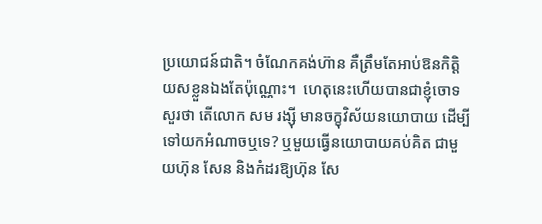ប្រយោជន៍ជាតិ។ ចំណែកគង់ហ៊ាន គឺត្រឹមតែអាប់ឱនកិត្តិយសខ្លួនឯងតែប៉ុណ្ណោះ។  ហេតុនេះហើយបានជាខ្ញុំចោទសួរថា តើលោក សម រង្ស៊ី មានចក្ខុវិស័យនយោបាយ ដើម្បីទៅយកអំណាចឬទេ? ឬមួយធ្វើនយោបាយគប់គិត ជាមួយហ៊ុន សែន និងកំដរឱ្យហ៊ុន សែ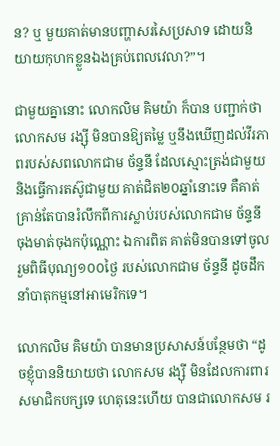ន? ឬ មួយគាត់មានបញ្ហាសរសៃប្រសាទ ដោយនិយាយកុហកខ្លួនឯងគ្រប់ពេលវេលា?”។

ជាមួយគ្នានោះ លោកលិម គិមយ៉ា ក៏បាន បញ្ជាក់ថា លោកសម រង្ស៊ី មិនបានឱ្យតម្លៃ ឬនឹងឃើញដល់វីរភាពរបស់សពលោកជាម ច័ន្ទនី ដែលស្មោះត្រង់ជាមួយ និងធ្វើការតស៊ូជាមួយ គាត់ជិត២០ឆ្នាំនោះទេ គឺគាត់គ្រាន់តែបានរំលឹកពីការស្លាប់របស់លោកជាម ច័ន្ទនី ចុងមាត់ចុងកប៉ុណ្ណោះ ឯការពិត គាត់មិនបានទៅចូលរួមពិធីបុណ្យ១០០ថ្ងៃ របស់លោកជាម ច័ន្ទនី ដូចដឹកនាំបាតុកម្មនៅអាមេរិកទេ។

លោកលិម គិមយ៉ា បានមានប្រសាសន៍បន្ថែមថា “ដូចខ្ញុំបាននិយាយថា លោកសម រង្ស៊ី មិនដែលការពារសមាជិកបក្សទេ ហេតុនេះហើយ បានជាលោកសម រ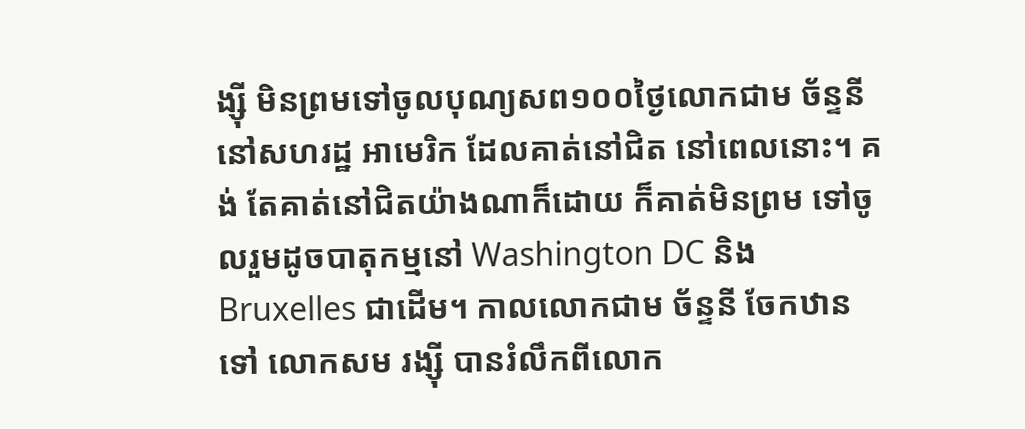ង្ស៊ី មិនព្រមទៅចូលបុណ្យសព១០០ថ្ងៃលោកជាម ច័ន្ទនី នៅសហរដ្ឋ អាមេរិក ដែលគាត់នៅជិត នៅពេលនោះ។ គង់ តែគាត់នៅជិតយ៉ាងណាក៏ដោយ ក៏គាត់មិនព្រម ទៅចូលរួមដូចបាតុកម្មនៅ Washington DC និង Bruxelles ជាដើម។ កាលលោកជាម ច័ន្ទនី ចែកឋានទៅ លោកសម រង្ស៊ី បានរំលឹកពីលោក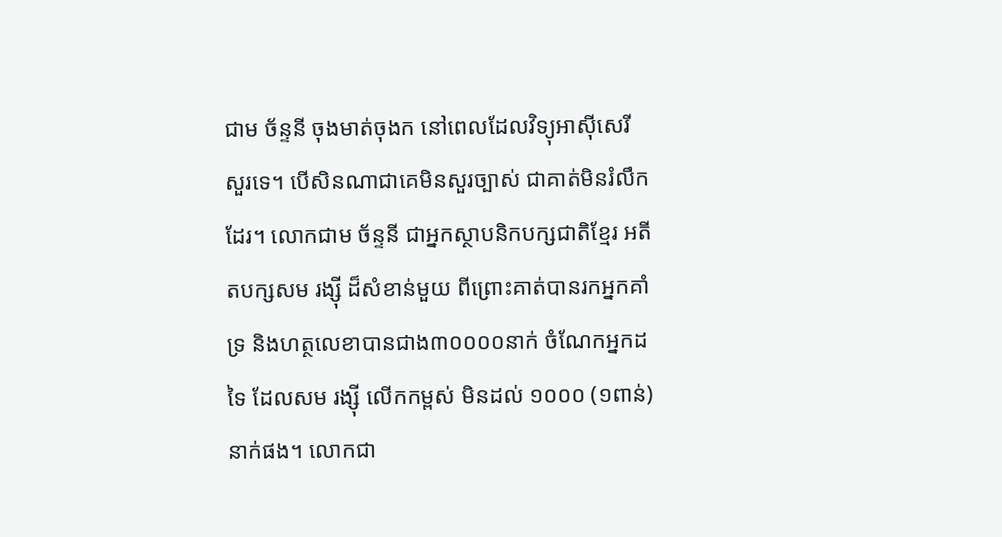ជាម ច័ន្ទនី ចុងមាត់ចុងក នៅពេលដែលវិទ្យុអាស៊ីសេរី សួរទេ។ បើសិនណាជាគេមិនសួរច្បាស់ ជាគាត់មិនរំលឹកដែរ។ លោកជាម ច័ន្ទនី ជាអ្នកស្ថាបនិកបក្សជាតិខ្មែរ អតីតបក្សសម រង្ស៊ី ដ៏សំខាន់មួយ ពីព្រោះគាត់បានរកអ្នកគាំទ្រ និងហត្ថលេខាបានជាង៣០០០០នាក់ ចំណែកអ្នកដទៃ ដែលសម រង្ស៊ី លើកកម្ពស់ មិនដល់ ១០០០ (១ពាន់) នាក់ផង។ លោកជា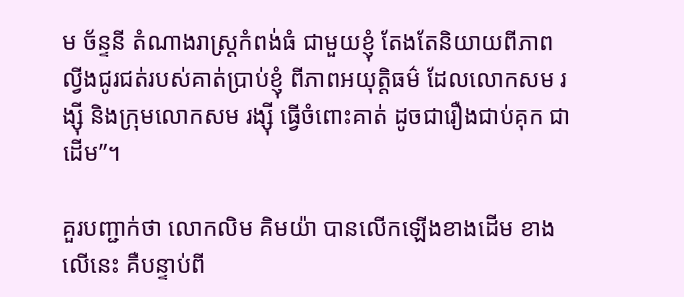ម ច័ន្ទនី តំណាងរាស្ត្រកំពង់ធំ ជាមួយខ្ញុំ តែងតែនិយាយពីភាពល្វីងជូរជត់របស់គាត់ប្រាប់ខ្ញុំ ពីភាពអយុត្តិធម៌ ដែលលោកសម រង្ស៊ី និងក្រុមលោកសម រង្ស៊ី ធ្វើចំពោះគាត់ ដូចជារឿងជាប់គុក ជាដើម”។

គួរបញ្ជាក់ថា លោកលិម គិមយ៉ា បានលើកឡើងខាងដើម ខាងលើនេះ គឺបន្ទាប់ពី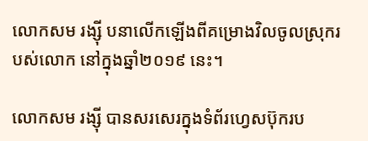លោកសម រង្ស៊ី បនាលើកឡើងពីគម្រោងវិលចូលស្រុករបស់លោក នៅក្នុងឆ្នាំ២០១៩ នេះ។

លោកសម រង្ស៊ី បានសរសេរក្នុងទំព័រហ្វេសប៊ុករប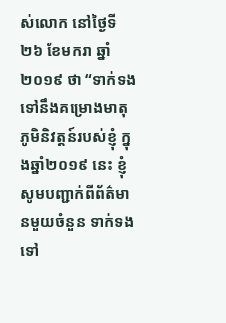ស់លោក នៅថ្ងៃទី២៦ ខែមករា ឆ្នាំ២០១៩ ថា “ទាក់ទងទៅនឹងគម្រោងមាតុភូមិនិវត្តន៍របស់ខ្ញុំ ក្នុងឆ្នាំ២០១៩ នេះ ខ្ញុំសូមបញ្ជាក់ពីព័ត៌មានមួយចំនួន ទាក់ទងទៅ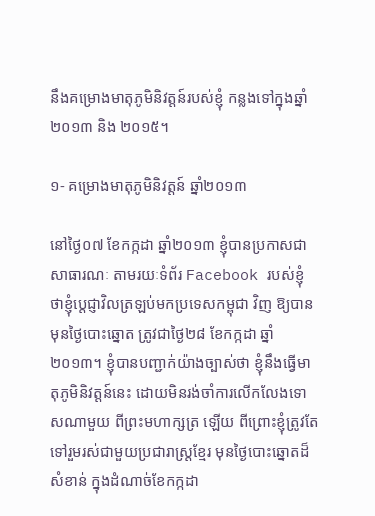នឹងគម្រោងមាតុភូមិនិវត្តន៍របស់ខ្ញុំ កន្លងទៅក្នុងឆ្នាំ២០១៣ និង ២០១៥។

១- គម្រោងមាតុភូមិនិវត្តន៍ ឆ្នាំ២០១៣

នៅថ្ងៃ០៧ ខែកក្កដា ឆ្នាំ២០១៣ ខ្ញុំបានប្រកាសជាសាធារណៈ តាមរយៈទំព័រ Facebook របស់ខ្ញុំ ថាខ្ញុំប្តេជ្ញាវិលត្រឡប់មកប្រទេសកម្ពុជា វិញ ឱ្យបានមុនថ្ងៃបោះឆ្នោត ត្រូវជាថ្ងៃ២៨ ខែកក្កដា ឆ្នាំ២០១៣។ ខ្ញុំបានបញ្ជាក់យ៉ាងច្បាស់ថា ខ្ញុំនឹងធ្វើមាតុភូមិនិវត្តន៍នេះ ដោយមិនរង់ចាំការលើកលែងទោសណាមួយ ពីព្រះមហាក្សត្រ ឡើយ ពីព្រោះខ្ញុំត្រូវតែទៅរួមរស់ជាមួយប្រជារាស្ត្រខ្មែរ មុនថ្ងៃបោះឆ្នោតដ៏សំខាន់ ក្នុងដំណាច់ខែកក្កដា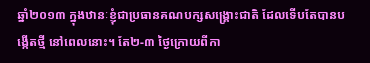ឆ្នាំ២០១៣ ក្នុងឋានៈខ្ញុំជាប្រធានគណបក្សសង្គ្រោះជាតិ ដែលទើបតែបានបង្កើតថ្មី នៅពេលនោះ។ តែ២-៣ ថ្ងៃក្រោយពីកា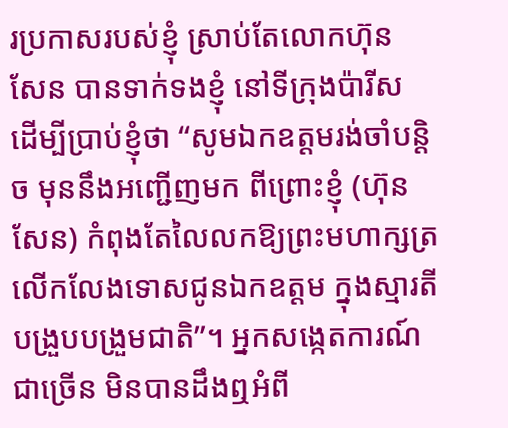រប្រកាសរបស់ខ្ញុំ ស្រាប់តែលោកហ៊ុន សែន បានទាក់ទងខ្ញុំ នៅទីក្រុងប៉ារីស ដើម្បីប្រាប់ខ្ញុំថា “សូមឯកឧត្តមរង់ចាំបន្តិច មុននឹងអញ្ជើញមក ពីព្រោះខ្ញុំ (ហ៊ុន សែន) កំពុងតែលៃលកឱ្យព្រះមហាក្សត្រ លើកលែងទោសជូនឯកឧត្តម ក្នុងស្មារតីបង្រួបបង្រួមជាតិ”។ អ្នកសង្កេតការណ៍ជាច្រើន មិនបានដឹងឮអំពី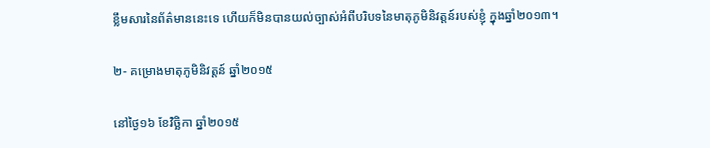ខ្លឹមសារនៃព័ត៌មាននេះទេ ហើយក៏មិនបានយល់ច្បាស់អំពីបរិបទនៃមាតុភូមិនិវត្តន៍របស់ខ្ញុំ ក្នុងឆ្នាំ២០១៣។

២- គម្រោងមាតុភូមិនិវត្តន៍ ឆ្នាំ២០១៥

នៅថ្ងៃ១៦ ខែវិច្ឆិកា ឆ្នាំ២០១៥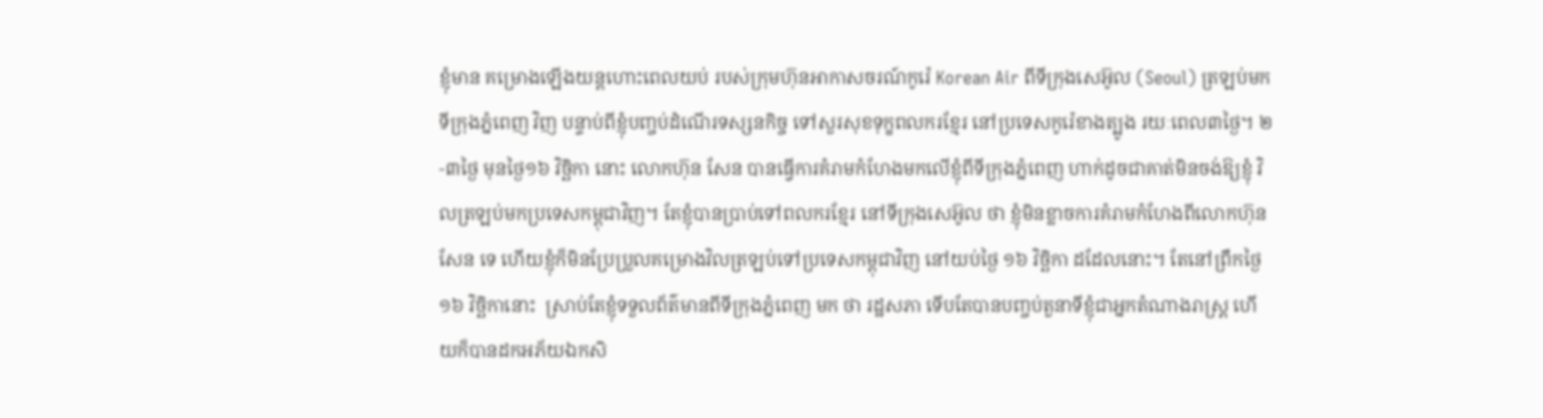ខ្ញុំមាន គម្រោងឡើងយន្តហោះពេលយប់ របស់ក្រុមហ៊ុនអាកាសចរណ៍កូរ៉េ Korean Air ពីទីក្រុងសេអ៊ូល (Seoul) ត្រឡប់មកទីក្រុងភ្នំពេញ វិញ បន្ទាប់ពីខ្ញុំបញ្ចប់ដំណើរទស្សនកិច្ច ទៅសួរសុខទុក្ខពលករខ្មែរ នៅប្រទេសកូរ៉េខាងត្បូង រយៈពេល៣ថ្ងៃ។ ២-៣ថ្ងៃ មុនថ្ងៃ១៦ វិច្ឆិកា នោះ លោកហ៊ុន សែន បានធ្វើការគំរាមកំហែងមកលើខ្ញុំពីទីក្រុងភ្នំពេញ ហាក់ដូចជាគាត់មិនចង់ឱ្យខ្ញុំ វិលត្រឡប់មកប្រទេសកម្ពុជាវិញ។ តែខ្ញុំបានប្រាប់ទៅពលករខ្មែរ នៅទីក្រុងសេអ៊ូល ថា ខ្ញុំមិនខ្លាចការគំរាមកំហែងពីលោកហ៊ុន សែន ទេ ហើយខ្ញុំក៏មិនប្រែប្រួលគម្រោងវិលត្រឡប់ទៅប្រទេសកម្ពុជាវិញ នៅយប់ថ្ងៃ ១៦ វិច្ឆិកា ដដែលនោះ។ តែនៅព្រឹកថ្ងៃ១៦ វិច្ឆិកានោះ  ស្រាប់តែខ្ញុំទទួលព័ត៌មានពីទីក្រុងភ្នំពេញ មក ថា រដ្ឋសភា ទើបតែបានបញ្ចប់តួនាទីខ្ញុំជាអ្នកតំណាងរាស្ត្រ ហើយក៏បានដកអភ័យឯកសិ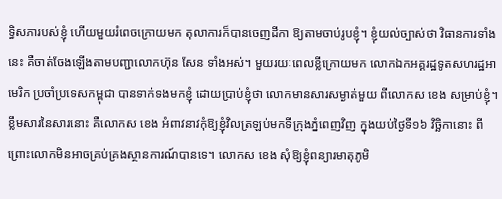ទ្ធិសភារបស់ខ្ញុំ ហើយមួយរំពេចក្រោយមក តុលាការក៏បានចេញដីកា ឱ្យតាមចាប់រូបខ្ញុំ។ ខ្ញុំយល់ច្បាស់ថា វិធានការទាំងនេះ គឺចាត់ចែងឡើងតាមបញ្ជាលោកហ៊ុន សែន ទាំងអស់។ មួយរយៈពេលខ្លីក្រោយមក លោកឯកអគ្គរដ្ឋទូតសហរដ្ឋអាមេរិក ប្រចាំប្រទេសកម្ពុជា បានទាក់ទងមកខ្ញុំ ដោយប្រាប់ខ្ញុំថា លោកមានសារសម្ងាត់មួយ ពីលោកស ខេង សម្រាប់ខ្ញុំ។ ខ្លឹមសារនៃសារនោះ គឺលោកស ខេង អំពាវនាវកុំឱ្យខ្ញុំវិលត្រឡប់មកទីក្រុងភ្នំពេញវិញ ក្នុងយប់ថ្ងៃទី១៦ វិច្ឆិកានោះ ពីព្រោះលោកមិនអាចគ្រប់គ្រងស្ថានការណ៍បានទេ។ លោកស ខេង សុំឱ្យខ្ញុំពន្យារមាតុភូមិ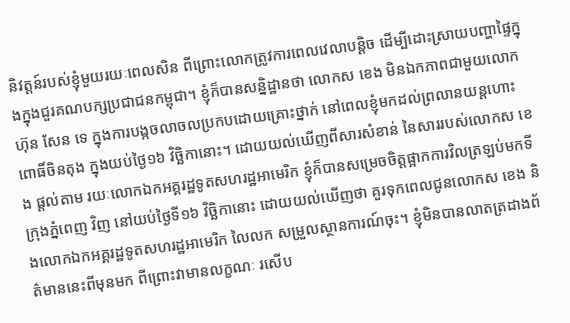និវត្តន៍របស់ខ្ញុំមួយរយៈពេលសិន ពីព្រោះលោកត្រូវការពេលវេលាបន្តិច ដើម្បីដោះស្រាយបញ្ហាផ្ទៃក្នុងក្នុងជួរគណបក្សប្រជាជនកម្ពុជា។ ខ្ញុំក៏បានសន្និដ្ឋានថា លោកស ខេង មិនឯកភាពជាមួយលោកហ៊ុន សែន ទេ ក្នុងការបង្កចលាចលប្រកបដោយគ្រោះថ្នាក់ នៅពេលខ្ញុំមកដល់ព្រលានយន្តហោះពោធិ៍ចិនតុង ក្នុងយប់ថ្ងៃ១៦ វិច្ឆិកានោះ។ ដោយយល់ឃើញពីសារសំខាន់ នៃសាររបស់លោកស ខេង ផ្តល់តាម រយៈលោកឯកអគ្គរដ្ឋទូតសហរដ្ឋអាមេរិក ខ្ញុំក៏បានសម្រេចចិត្តផ្អាកការវិលត្រឡប់មកទីក្រុងភ្នំពេញ វិញ នៅយប់ថ្ងៃទី១៦ វិច្ឆិកានោះ ដោយយល់ឃើញថា គួរទុកពេលជូនលោកស ខេង និងលោកឯកអគ្គរដ្ឋទូតសហរដ្ឋអាមេរិក លៃលក សម្រួលស្ថានការណ៍ចុះ។ ខ្ញុំមិនបានលាតត្រដាងព័ត៌មាននេះពីមុនមក ពីព្រោះវាមានលក្ខណៈ រសើប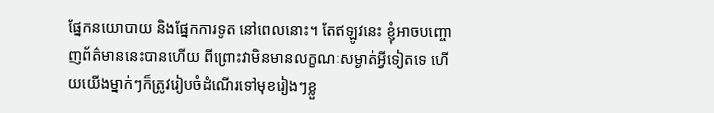ផ្នែកនយោបាយ និងផ្នែកការទូត នៅពេលនោះ។ តែឥឡូវនេះ ខ្ញុំអាចបញ្ចោញព័ត៌មាននេះបានហើយ ពីព្រោះវាមិនមានលក្ខណៈសម្ងាត់អ្វីទៀតទេ ហើយយើងម្នាក់ៗក៏ត្រូវរៀបចំដំណើរទៅមុខរៀងៗខ្លួ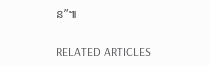ន”៕

RELATED ARTICLES